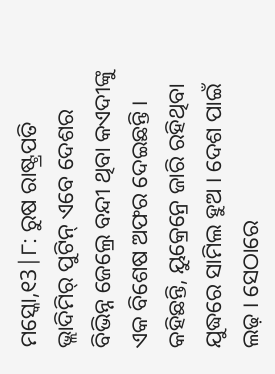ମସ୍କୋ,୧3|୮: ରୁଷ ରାଷ୍ଟ୍ରପତି ଭ୍ଲାଦିମିର୍ ପୁଟିନ୍ ଏବେ ଦେଶର ବିଭିନ୍ନ ଜେଲ୍ରେ ବନ୍ଦୀ ଥିବା କଏଦୀଙ୍କୁ ଏକ ବିଶେଷ ଅଫର ଦେଇଛନ୍ତି । କହିଛନ୍ତି, ୟୁକ୍ରେନ୍ରେ ଜାରି ରହିଥିବା ଯୁଦ୍ଧରେ ସାମିଲ ହୁଅ । ଦେଶ ପାଇଁ ଲଢ଼ । ସେଠାରେ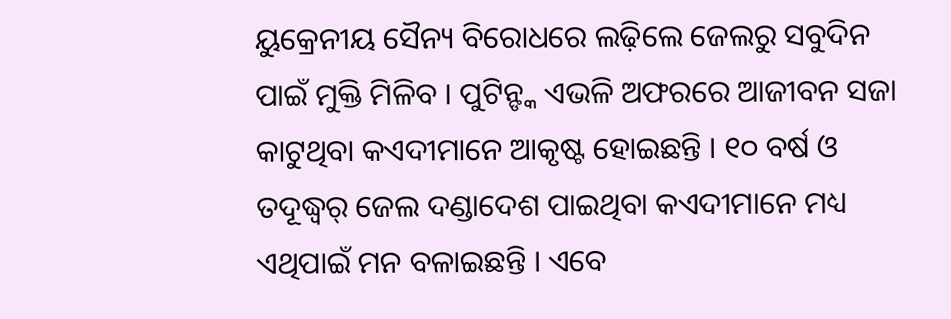ୟୁକ୍ରେନୀୟ ସୈନ୍ୟ ବିରୋଧରେ ଲଢ଼ିଲେ ଜେଲରୁ ସବୁଦିନ ପାଇଁ ମୁକ୍ତି ମିଳିବ । ପୁଟିନ୍ଙ୍କ ଏଭଳି ଅଫରରେ ଆଜୀବନ ସଜା କାଟୁଥିବା କଏଦୀମାନେ ଆକୃଷ୍ଟ ହୋଇଛନ୍ତି । ୧୦ ବର୍ଷ ଓ ତଦୂଦ୍ଧ୍ୱର୍ ଜେଲ ଦଣ୍ଡାଦେଶ ପାଇଥିବା କଏଦୀମାନେ ମଧ୍ୟ ଏଥିପାଇଁ ମନ ବଳାଇଛନ୍ତି । ଏବେ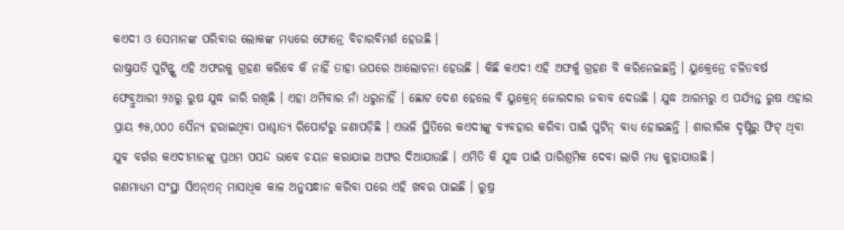କଏଦୀ ଓ ସେମାନଙ୍କ ପରିବାର ଲୋକଙ୍କ ମଧ୍ୟରେ ଫୋନ୍ରେ ବିଚାରବିମର୍ଶ ହେଉଛି ।
ରାଷ୍ଟ୍ରପତି ପୁଟିନ୍ଙ୍କ ଏହି ଅଫରକୁ ଗ୍ରହଣ କରିବେ କି ନାହିଁ ତାହା ଉପରେ ଆଲୋଚନା ହେଉଛି । କିଛି କଏଦୀ ଏହି ଅଫର୍କୁ ଗ୍ରହଣ ବି କରିନେଇଛନ୍ତି । ୟୁକ୍ରେନ୍ରେ ଚଳିତବର୍ଷ ଫେବ୍ରୁଆରୀ ୨୪ରୁ ରୁଷ ଯୁଦ୍ଧ ଜାରି ରଖିଛି । ଏହା ଥମିବାର ନାଁ ଧରୁନାହିଁ । ଛୋଟ ଦେଶ ହେଲେ ବି ୟୁକ୍ରେନ୍ ଜୋରଦାର ଜବାବ ଦେଉଛି । ଯୁଦ୍ଧ ଆରମ୍ଭରୁ ଏ ପର୍ଯ୍ୟନ୍ତ ରୁଷ ଏହାର ପ୍ରାୟ ୭୫,୦୦୦ ସୈନ୍ୟ ହରାଇଥିବା ପାଶ୍ଚାତ୍ୟ ରିପୋର୍ଟରୁ ଜଣାପଡ଼ିଛି । ଏଭଳି ସ୍ଥିତିରେ କଏଦୀଙ୍କୁ ବ୍ୟବହାର କରିବା ପାଇଁ ପୁଟିନ୍ ବାଧ୍ୟ ହୋଇଛନ୍ତି । ଶାରୀରିକ ଦୃଷ୍ଟିରୁ ଫିଟ୍ ଥିବା ଯୁବ ବର୍ଗର କଏଦୀମାନଙ୍କୁ ପ୍ରଥମ ପସନ୍ଦ ଭାବେ ଚୟନ କରାଯାଇ ଅଫର ଦିଆଯାଉଛି । ଏମିତି କି ଯୁଦ୍ଧ ପାଇଁ ପାରିଶ୍ରମିକ ଦେବା ଲାଗି ମଧ୍ୟ କୁହାଯାଉଛି ।
ଗଣମାଧ୍ୟମ ସଂସ୍ଥା ସିଏନ୍ଏନ୍ ମାସାଧିକ କାଳ ଅନୁସନ୍ଧାନ କରିବା ପରେ ଏହି ଖବର ପାଇଛି । ରୁଷ୍ର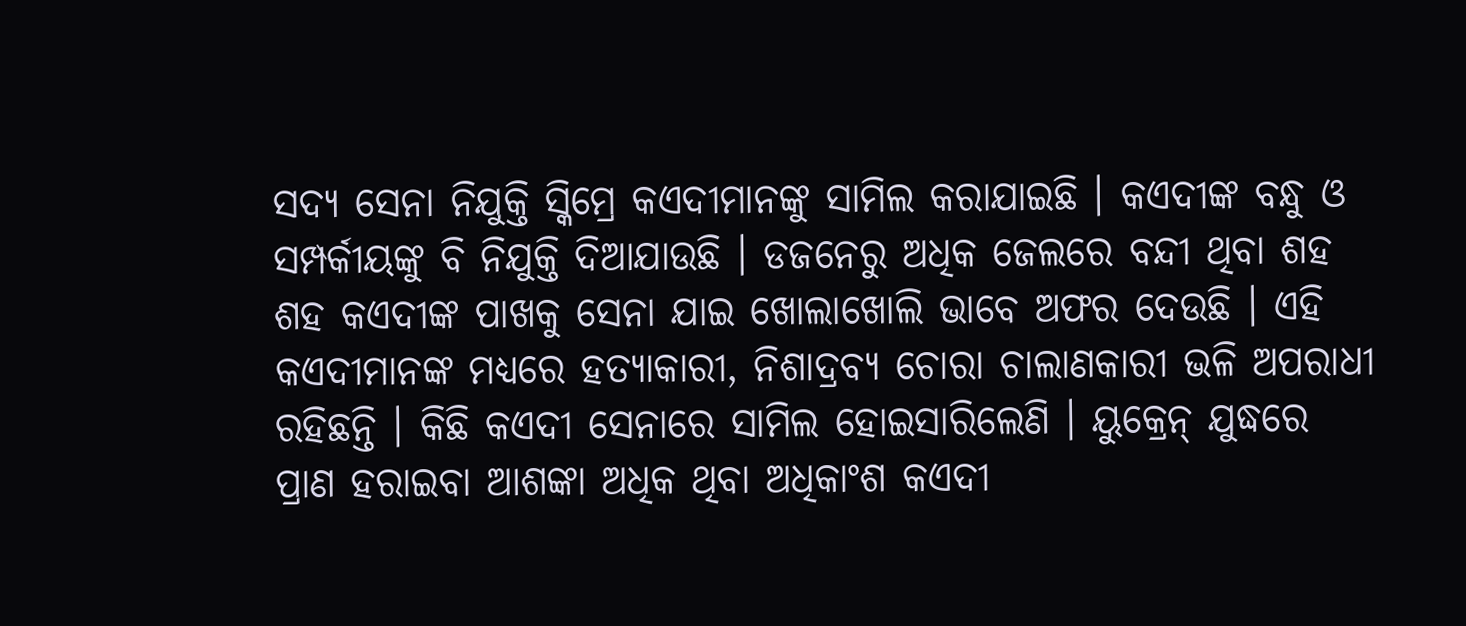ସଦ୍ୟ ସେନା ନିଯୁକ୍ତି ସ୍କିମ୍ରେ କଏଦୀମାନଙ୍କୁ ସାମିଲ କରାଯାଇଛି । କଏଦୀଙ୍କ ବନ୍ଧୁ ଓ ସମ୍ପର୍କୀୟଙ୍କୁ ବି ନିଯୁକ୍ତି ଦିଆଯାଉଛି । ଡଜନେରୁ ଅଧିକ ଜେଲରେ ବନ୍ଦୀ ଥିବା ଶହ ଶହ କଏଦୀଙ୍କ ପାଖକୁ ସେନା ଯାଇ ଖୋଲାଖୋଲି ଭାବେ ଅଫର ଦେଉଛି । ଏହି କଏଦୀମାନଙ୍କ ମଧ୍ୟରେ ହତ୍ୟାକାରୀ, ନିଶାଦ୍ରବ୍ୟ ଚୋରା ଚାଲାଣକାରୀ ଭଳି ଅପରାଧୀ ରହିଛନ୍ତି । କିଛି କଏଦୀ ସେନାରେ ସାମିଲ ହୋଇସାରିଲେଣି । ୟୁକ୍ରେନ୍ ଯୁଦ୍ଧରେ ପ୍ରାଣ ହରାଇବା ଆଶଙ୍କା ଅଧିକ ଥିବା ଅଧିକାଂଶ କଏଦୀ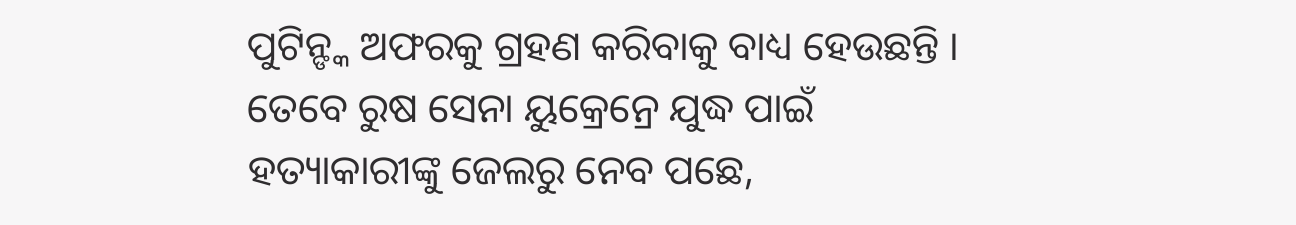ପୁଟିନ୍ଙ୍କ ଅଫରକୁ ଗ୍ରହଣ କରିବାକୁ ବାଧ୍ୟ ହେଉଛନ୍ତି ।
ତେବେ ରୁଷ ସେନା ୟୁକ୍ରେନ୍ରେ ଯୁଦ୍ଧ ପାଇଁ ହତ୍ୟାକାରୀଙ୍କୁ ଜେଲରୁ ନେବ ପଛେ,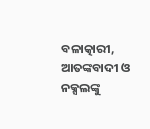ବଳାତ୍କାରୀ, ଆତଙ୍କବାଦୀ ଓ ନକ୍ସଲଙ୍କୁ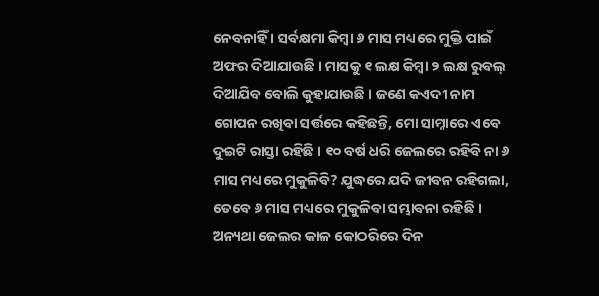ନେବନାହିଁ । ସର୍ବକ୍ଷମା କିମ୍ବା ୬ ମାସ ମଧ୍ୟରେ ମୁକ୍ତି ପାଇଁ ଅଫର ଦିଆଯାଉଛି । ମାସକୁ ୧ ଲକ୍ଷ କିମ୍ବା ୨ ଲକ୍ଷ ରୁବଲ୍ ଦିଆଯିବ ବୋଲି କୁହାଯାଉଛି । ଜଣେ କଏଦୀ ନାମ ଗୋପନ ରଖିବା ସର୍ତ୍ତରେ କହିଛନ୍ତି, ମୋ ସାମ୍ନାରେ ଏବେ ଦୁଇଟି ରାସ୍ତା ରହିଛି । ୧୦ ବର୍ଷ ଧରି ଜେଲରେ ରହିବି ନା ୬ ମାସ ମଧ୍ୟରେ ମୁକୁଳିବି? ଯୁଦ୍ଧରେ ଯଦି ଜୀବନ ରହିଗଲା, ତେବେ ୬ ମାସ ମଧ୍ୟରେ ମୁକୁଳିବା ସମ୍ଭାବନା ରହିଛି । ଅନ୍ୟଥା ଜେଲର କାଳ କୋଠରିରେ ଦିନ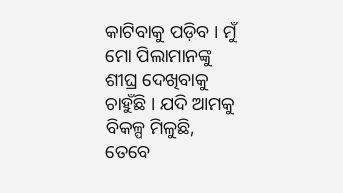କାଟିବାକୁ ପଡ଼ିବ । ମୁଁ ମୋ ପିଲାମାନଙ୍କୁ ଶୀଘ୍ର ଦେଖିବାକୁ ଚାହୁଁଛି । ଯଦି ଆମକୁ ବିକଳ୍ପ ମିଳୁଛି, ତେବେ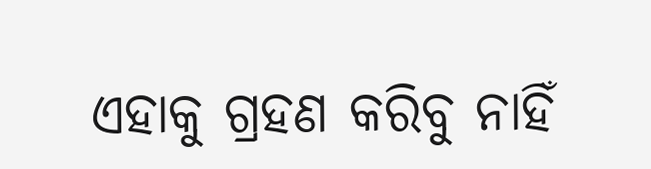ଏହାକୁ ଗ୍ରହଣ କରିବୁ ନାହିଁ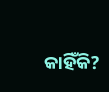କାହିଁକି?